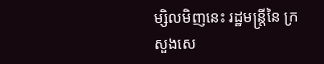ម្សិលមិញនេះ រដ្ឋមន្ត្រីនៃ ក្រសួងសេ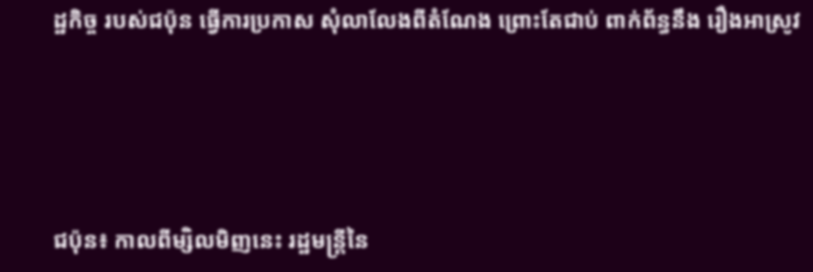ដ្ឋកិច្ច របស់ជប៉ុន ធ្វើការប្រកាស សុំលាលែងពីតំណែង ព្រោះតែជាប់ ពាក់ព័ន្ធនឹង រឿងអាស្រូវ




ជប៉ុន៖ កាលពីម្សិលមិញនេះ រដ្ឋមន្ត្រីនៃ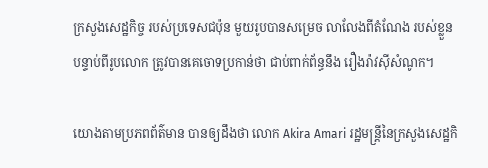ក្រសួងសេដ្ឋកិច្ច របស់ប្រទេសជប៉ុន មួយរូបបានសម្រេច លាលែងពីតំណែង របស់ខ្លួន បន្ទាប់ពីរូបលោក ត្រូវបានគេចោទប្រកាន់ថា ជាប់ពាក់ព័ន្ធនឹង រឿងរ៉ាវស៊ីសំណូក។

យោងតាមប្រភពព័ត៌មាន បានឲ្យដឹងថា លោក Akira Amari រដ្ឋមន្ត្រីនៃក្រសួងសេដ្ឋកិ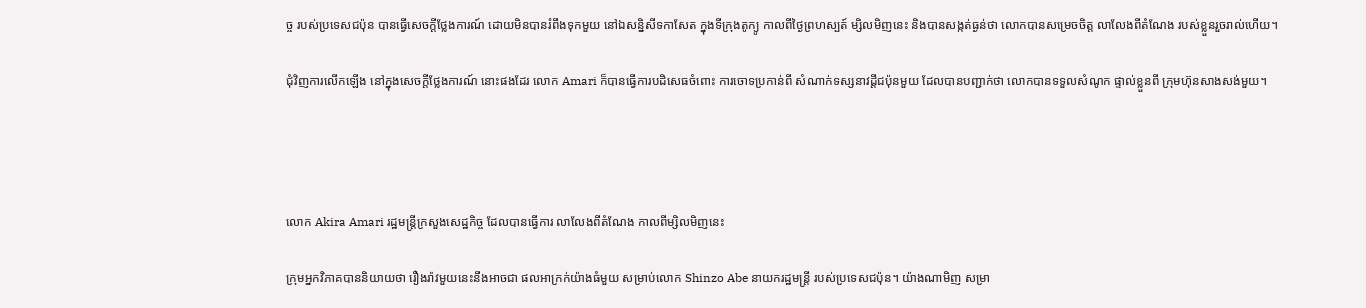ច្ច របស់ប្រទេសជប៉ុន បានធ្វើសេចក្តីថ្លែងការណ៍ ដោយមិនបានរំពឹងទុកមួយ នៅឯសន្និសីទកាសែត ក្នុងទីក្រុងតូក្យូ កាលពីថ្ងៃព្រហស្បត៍ ម្សិលមិញនេះ និងបានសង្កត់ធ្ងន់ថា លោកបានសម្រេចចិត្ត លាលែងពីតំណែង របស់ខ្លួនរួចរាល់ហើយ។

ជុំវិញការលើកឡើង នៅក្នុងសេចក្តីថ្លែងការណ៍ នោះផងដែរ លោក Amari ក៏បានធ្វើការបដិសេធចំពោះ ការចោទប្រកាន់ពី សំណាក់ទស្សនាវដ្តីជប៉ុនមួយ ដែលបានបញ្ជាក់ថា លោកបានទទួលសំណូក ផ្ទាល់ខ្លួនពី ក្រុមហ៊ុនសាងសង់មួយ។




លោក Akira Amari រដ្ឋមន្ត្រីក្រសួងសេដ្ឋកិច្ច ដែលបានធ្វើការ លាលែងពីតំណែង កាលពីម្សិលមិញនេះ

ក្រុមអ្នកវិភាគបាននិយាយថា រឿងរ៉ាវមួយនេះនឹងអាចជា ផលអាក្រក់យ៉ាងធំមួយ សម្រាប់លោក Shinzo Abe នាយករដ្ឋមន្ត្រី របស់ប្រទេសជប៉ុន។ យ៉ាងណាមិញ សម្រា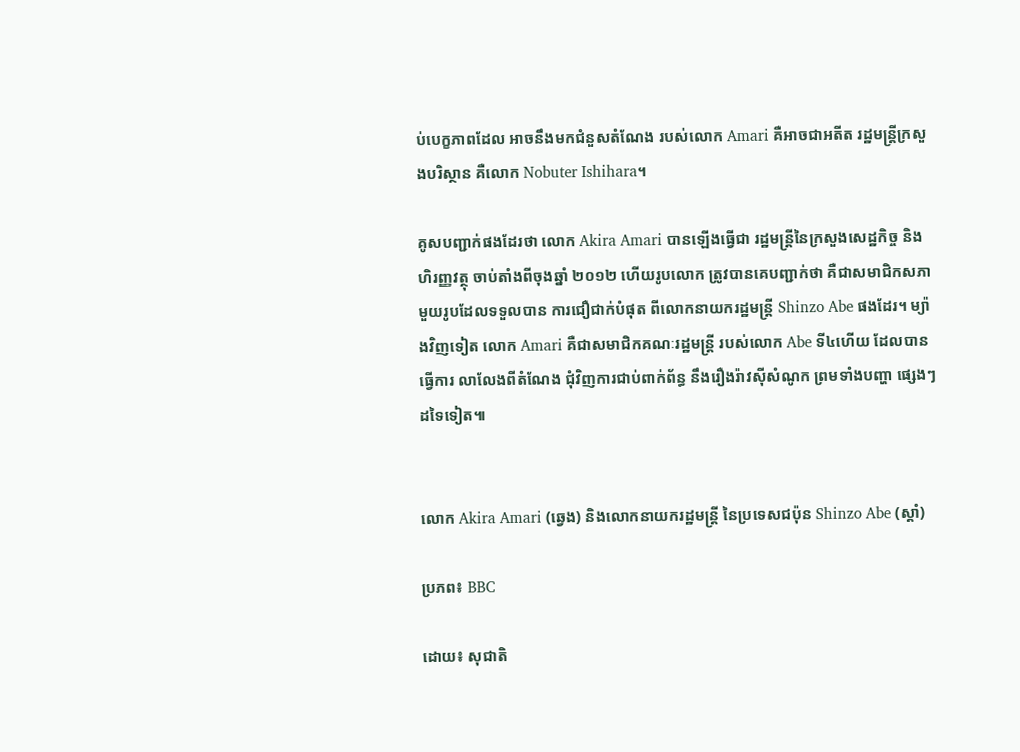ប់បេក្ខភាពដែល អាចនឹងមកជំនួសតំណែង របស់លោក Amari គឺអាចជាអតីត រដ្ឋមន្ត្រីក្រសួងបរិស្ថាន គឺលោក Nobuter Ishihara។

គូសបញ្ជាក់ផងដែរថា លោក Akira Amari បានឡើងធ្វើជា រដ្ឋមន្ត្រីនៃក្រសួងសេដ្ឋកិច្ច និងហិរញ្ញវត្ថុ ចាប់តាំងពីចុងឆ្នាំ ២០១២ ហើយរូបលោក ត្រូវបានគេបញ្ជាក់ថា គឺជាសមាជិកសភា មួយរូបដែលទទួលបាន ការជឿជាក់បំផុត ពីលោកនាយករដ្ឋមន្ត្រី Shinzo Abe ផងដែរ។ ម្យ៉ាងវិញទៀត លោក Amari គឺជាសមាជិកគណៈរដ្ឋមន្ត្រី របស់លោក Abe ទី៤ហើយ ដែលបានធ្វើការ លាលែងពីតំណែង ជុំវិញការជាប់ពាក់ព័ន្ធ នឹងរឿងរ៉ាវស៊ីសំណូក ព្រមទាំងបញ្ហា ផ្សេងៗដទៃទៀត៕


លោក Akira Amari (ឆ្វេង) និងលោកនាយករដ្ឋមន្ត្រី នៃប្រទេសជប៉ុន Shinzo Abe (ស្តាំ)

ប្រភព៖ BBC

ដោយ៖ សុជាតិ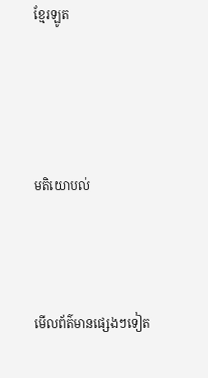ខ្មែរឡូត




មតិយោបល់



មើលព័ត៌មានផ្សេងៗទៀត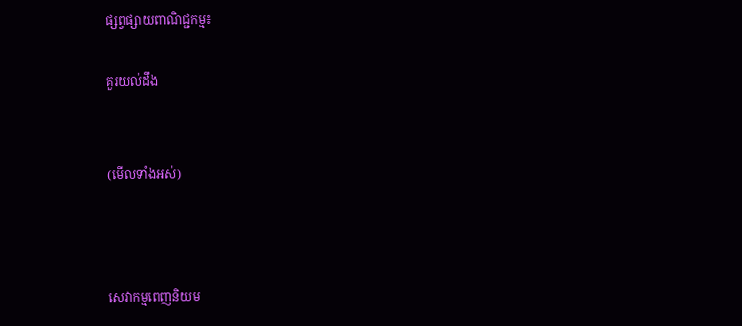ផ្សព្វផ្សាយពាណិជ្ជកម្ម៖

គួរយល់ដឹង


(មើលទាំងអស់)



សេវាកម្មពេញនិយម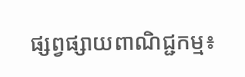ផ្សព្វផ្សាយពាណិជ្ជកម្ម៖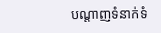បណ្តាញទំនាក់ទំ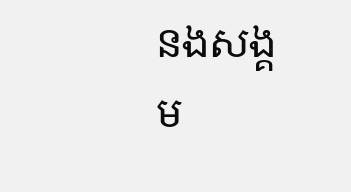នងសង្គម